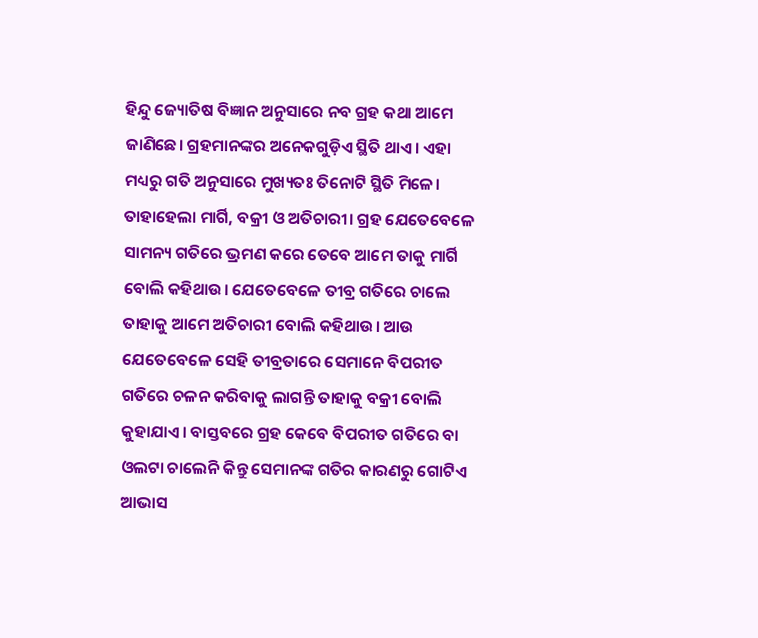ହିନ୍ଦୁ ଜ୍ୟୋତିଷ ବିଜ୍ଞାନ ଅନୁସାରେ ନବ ଗ୍ରହ କଥା ଆମେ ଜାଣିଛେ। ଗ୍ରହମାନଙ୍କର ଅନେକଗୁଡ଼ିଏ ସ୍ଥିତି ଥାଏ। ଏହା ମଧ୍ୟରୁ ଗତି ଅନୁସାରେ ମୁଖ୍ୟତଃ ତିନୋଟି ସ୍ଥିତି ମିଳେ। ତାହାହେଲା ମାର୍ଗି, ବକ୍ରୀ ଓ ଅତିଚାରୀ। ଗ୍ରହ ଯେତେବେଳେ ସାମନ୍ୟ ଗତିରେ ଭ୍ରମଣ କରେ ତେବେ ଆମେ ତାକୁ ମାର୍ଗି ବୋଲି କହିଥାଉ। ଯେତେବେଳେ ତୀବ୍ର ଗତିରେ ଚାଲେ ତାହାକୁ ଆମେ ଅତିଚାରୀ ବୋଲି କହିଥାଉ। ଆଉ ଯେତେବେଳେ ସେହି ତୀବ୍ରତାରେ ସେମାନେ ବିପରୀତ ଗତିରେ ଚଳନ କରିବାକୁ ଲାଗନ୍ତି ତାହାକୁ ବକ୍ରୀ ବୋଲି କୁହାଯାଏ। ବାସ୍ତବରେ ଗ୍ରହ କେବେ ବିପରୀତ ଗତିରେ ବା ଓଲଟା ଚାଲେନି କିନ୍ତୁ ସେମାନଙ୍କ ଗତିର କାରଣରୁ ଗୋଟିଏ ଆଭାସ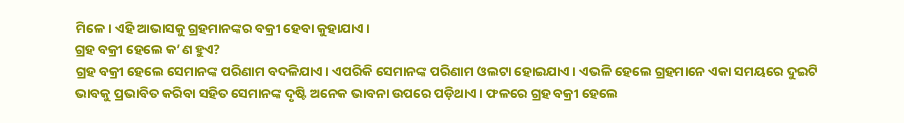ମିଳେ। ଏହି ଆଭାସକୁ ଗ୍ରହମାନଙ୍କର ବକ୍ରୀ ହେବା କୁହାଯାଏ।
ଗ୍ରହ ବକ୍ରୀ ହେଲେ କ’ଣ ହୁଏ?
ଗ୍ରହ ବକ୍ରୀ ହେଲେ ସେମାନଙ୍କ ପରିଣାମ ବଦଳିଯାଏ। ଏପରିକି ସେମାନଙ୍କ ପରିଣାମ ଓଲଟା ହୋଇଯାଏ। ଏଭଳି ହେଲେ ଗ୍ରହମାନେ ଏକା ସମୟରେ ଦୁଇଟି ଭାବକୁ ପ୍ରଭାବିତ କରିବା ସହିତ ସେମାନଙ୍କ ଦୃଷ୍ଟି ଅନେକ ଭାବନା ଉପରେ ପଡ଼ିଥାଏ। ଫଳରେ ଗ୍ରହ ବକ୍ରୀ ହେଲେ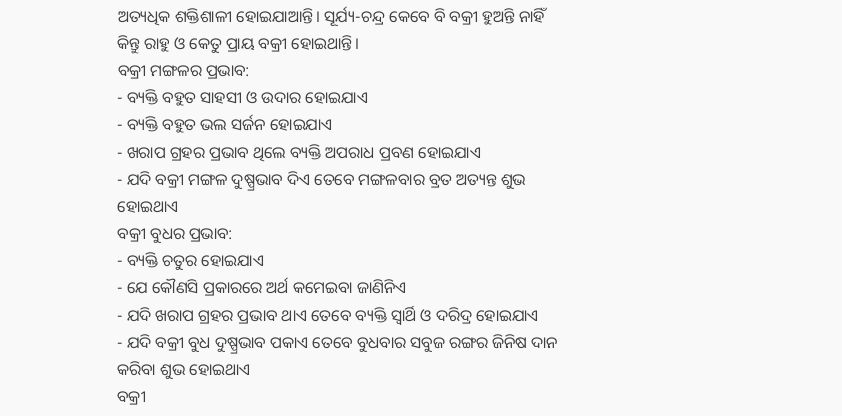ଅତ୍ୟଧିକ ଶକ୍ତିଶାଳୀ ହୋଇଯାଆନ୍ତି। ସୂର୍ଯ୍ୟ-ଚନ୍ଦ୍ର କେବେ ବି ବକ୍ରୀ ହୁଅନ୍ତି ନାହିଁ କିନ୍ତୁ ରାହୁ ଓ କେତୁ ପ୍ରାୟ ବକ୍ରୀ ହୋଇଥାନ୍ତି।
ବକ୍ରୀ ମଙ୍ଗଳର ପ୍ରଭାବ:
- ବ୍ୟକ୍ତି ବହୁତ ସାହସୀ ଓ ଉଦାର ହୋଇଯାଏ
- ବ୍ୟକ୍ତି ବହୁତ ଭଲ ସର୍ଜନ ହୋଇଯାଏ
- ଖରାପ ଗ୍ରହର ପ୍ରଭାବ ଥିଲେ ବ୍ୟକ୍ତି ଅପରାଧ ପ୍ରବଣ ହୋଇଯାଏ
- ଯଦି ବକ୍ରୀ ମଙ୍ଗଳ ଦୁଷ୍ପ୍ରଭାବ ଦିଏ ତେବେ ମଙ୍ଗଳବାର ବ୍ରତ ଅତ୍ୟନ୍ତ ଶୁଭ ହୋଇଥାଏ
ବକ୍ରୀ ବୁଧର ପ୍ରଭାବ:
- ବ୍ୟକ୍ତି ଚତୁର ହୋଇଯାଏ
- ଯେ କୌଣସି ପ୍ରକାରରେ ଅର୍ଥ କମେଇବା ଜାଣିନିଏ
- ଯଦି ଖରାପ ଗ୍ରହର ପ୍ରଭାବ ଥାଏ ତେବେ ବ୍ୟକ୍ତି ସ୍ୱାର୍ଥି ଓ ଦରିଦ୍ର ହୋଇଯାଏ
- ଯଦି ବକ୍ରୀ ବୁଧ ଦୁଷ୍ପ୍ରଭାବ ପକାଏ ତେବେ ବୁଧବାର ସବୁଜ ରଙ୍ଗର ଜିନିଷ ଦାନ କରିବା ଶୁଭ ହୋଇଥାଏ
ବକ୍ରୀ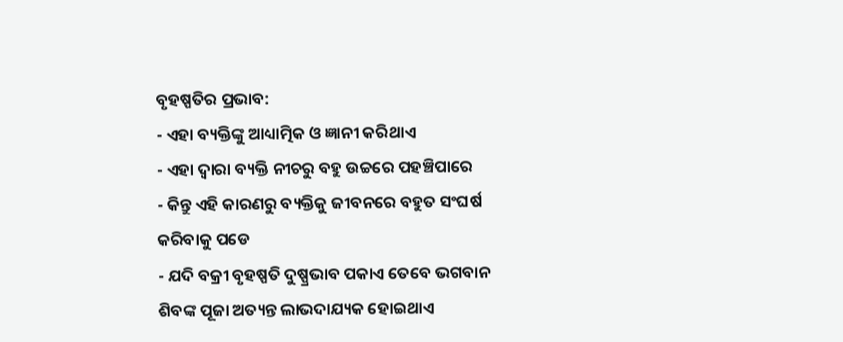ବୃହଷ୍ପତିର ପ୍ରଭାବ:
- ଏହା ବ୍ୟକ୍ତିଙ୍କୁ ଆଧ୍ୟାତ୍ମିକ ଓ ଜ୍ଞାନୀ କରିଥାଏ
- ଏହା ଦ୍ୱାରା ବ୍ୟକ୍ତି ନୀଚରୁ ବହୁ ଉଚ୍ଚରେ ପହଞ୍ଚିପାରେ
- କିନ୍ତୁ ଏହି କାରଣରୁ ବ୍ୟକ୍ତିକୁ ଜୀବନରେ ବହୁତ ସଂଘର୍ଷ କରିବାକୁ ପଡେ
- ଯଦି ବକ୍ରୀ ବୃହଷ୍ପତି ଦୁଷ୍ପ୍ରଭାବ ପକାଏ ତେବେ ଭଗବାନ ଶିବଙ୍କ ପୂଜା ଅତ୍ୟନ୍ତ ଲାଭଦାଯ୍ୟକ ହୋଇଥାଏ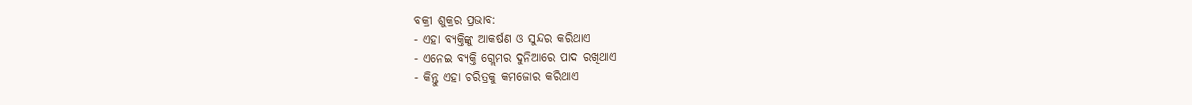ବକ୍ରୀ ଶୁକ୍ରର ପ୍ରଭାବ:
- ଏହା ବ୍ୟକ୍ତିଙ୍କୁ ଆକର୍ଷଣ ଓ ସୁନ୍ଦର କରିଥାଏ
- ଏନେଇ ବ୍ୟକ୍ତି ଗ୍ଲେମର ଦୁନିଆରେ ପାଦ ରଖିଥାଏ
- କିନ୍ତୁ ଏହା ଚରିତ୍ରକୁ କମଜୋର କରିଥାଏ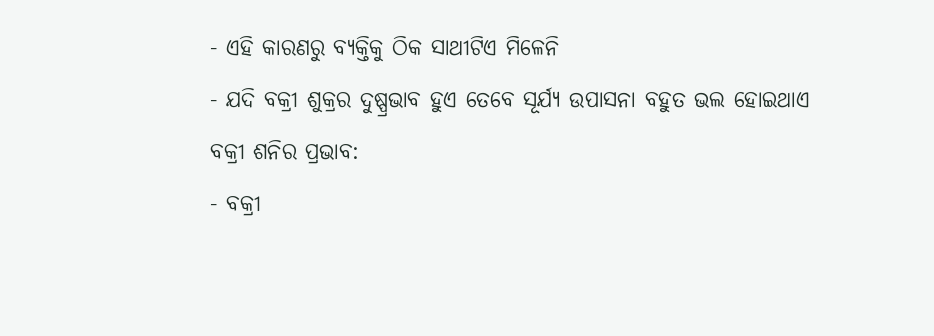- ଏହି କାରଣରୁ ବ୍ୟକ୍ତିକୁ ଠିକ ସାଥୀଟିଏ ମିଳେନି
- ଯଦି ବକ୍ରୀ ଶୁକ୍ରର ଦୁଷ୍ପ୍ରଭାବ ହୁଏ ତେବେ ସୂର୍ଯ୍ୟ ଉପାସନା ବହୁତ ଭଲ ହୋଇଥାଏ
ବକ୍ରୀ ଶନିର ପ୍ରଭାବ:
- ବକ୍ରୀ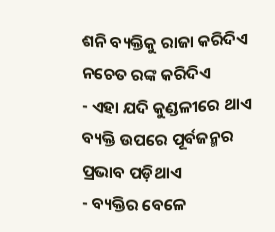ଶନି ବ୍ୟକ୍ତିକୁ ରାଜା କରିଦିଏ ନଚେତ ରଙ୍କ କରିଦିଏ
- ଏହା ଯଦି କୁଣ୍ଡଳୀରେ ଥାଏ ବ୍ୟକ୍ତି ଉପରେ ପୂର୍ବଜନ୍ମର ପ୍ରଭାବ ପଡ଼ିଥାଏ
- ବ୍ୟକ୍ତିର ବେଳେ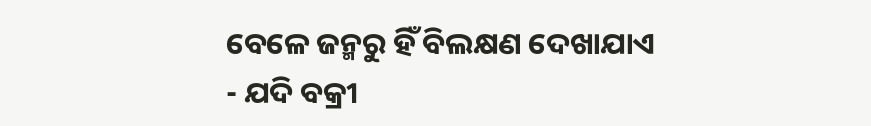ବେଳେ ଜନ୍ମରୁ ହିଁ ବିଲକ୍ଷଣ ଦେଖାଯାଏ
- ଯଦି ବକ୍ରୀ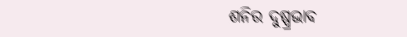ଶନିର ଦୁଷ୍ପ୍ରଭାବ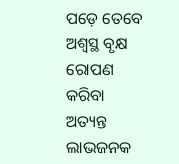ପଡ଼େ ତେବେ ଅଶ୍ୱସ୍ଥ ବୃକ୍ଷ ରୋପଣ କରିବା ଅତ୍ୟନ୍ତ ଲାଭଜନକ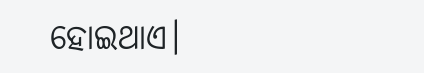ହୋଇଥାଏ।